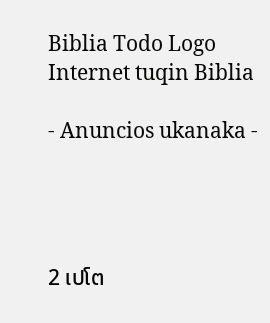Biblia Todo Logo
Internet tuqin Biblia

- Anuncios ukanaka -




2 ເປໂຕ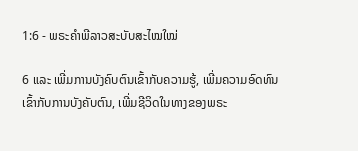1:6 - ພຣະຄຳພີລາວສະບັບສະໄໝໃໝ່

6 ແລະ ເພີ່ມການບັງຄົບຕົນເຂົ້າກັບຄວາມຮູ້, ເພີ່ມຄວາມອົດທົນເຂົ້າກັບການບັງຄັບຕົນ, ເພີ່ມຊີວິດໃນທາງຂອງພຣະ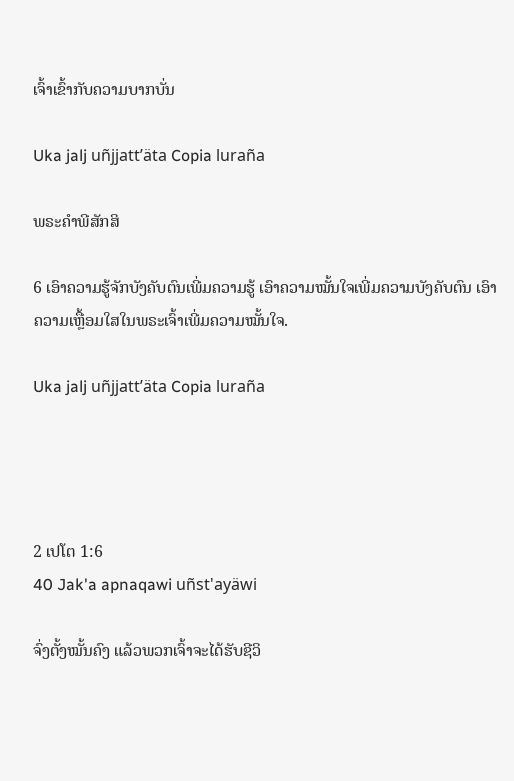ເຈົ້າເຂົ້າກັບຄວາມບາກບັ່ນ

Uka jalj uñjjattʼäta Copia luraña

ພຣະຄຳພີສັກສິ

6 ເອົາຄວາມຮູ້ຈັກບັງຄັບຕົນເພີ່ມຄວາມຮູ້ ເອົາຄວາມໝັ້ນໃຈເພີ່ມຄວາມບັງຄັບຕົນ ເອົາຄວາມເຫຼື້ອມໃສໃນພຣະເຈົ້າເພີ່ມຄວາມໝັ້ນໃຈ.

Uka jalj uñjjattʼäta Copia luraña




2 ເປໂຕ 1:6
40 Jak'a apnaqawi uñst'ayäwi

ຈົ່ງຕັ້ງໝັ້ນຄົງ ແລ້ວພວກເຈົ້າຈະໄດ້ຮັບຊີວິ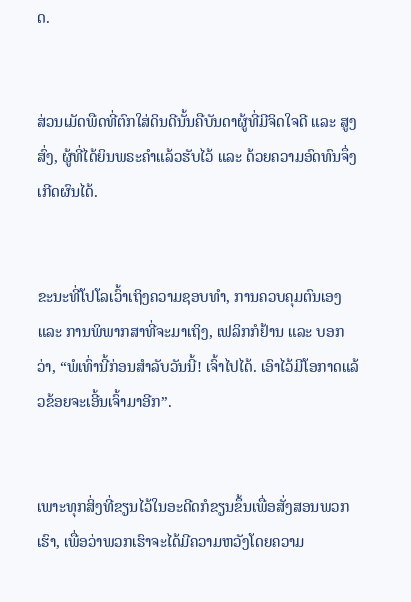ດ.


ສ່ວນເມັດພືດທີ່ຕົກໃສ່ດິນດີນັ້ນຄືບັນດາຜູ້ທີ່ມີຈິດໃຈດີ ແລະ ສູງສົ່ງ, ຜູ້ທີ່ໄດ້ຍິນພຣະຄຳແລ້ວຮັບໄວ້ ແລະ ດ້ວຍຄວາມອົດທົນຈຶ່ງເກີດຜົນໄດ້.


ຂະນະທີ່ໂປໂລເວົ້າເຖິງຄວາມຊອບທຳ, ການຄວບຄຸມຕົນເອງ ແລະ ການພິພາກສາທີ່ຈະມາເຖິງ, ເຟລິກກໍຢ້ານ ແລະ ບອກວ່າ, “ພໍເທົ່ານີ້ກ່ອນສຳລັບວັນນີ້! ເຈົ້າໄປໄດ້. ເອົາໄວ້ມີໂອກາດແລ້ວຂ້ອຍຈະເອີ້ນເຈົ້າມາອີກ”.


ເພາະທຸກສິ່ງທີ່ຂຽນໄວ້ໃນອະດີດກໍຂຽນຂຶ້ນເພື່ອສັ່ງສອນພວກເຮົາ, ເພື່ອວ່າພວກເຮົາຈະໄດ້ມີຄວາມຫວັງໂດຍຄວາມ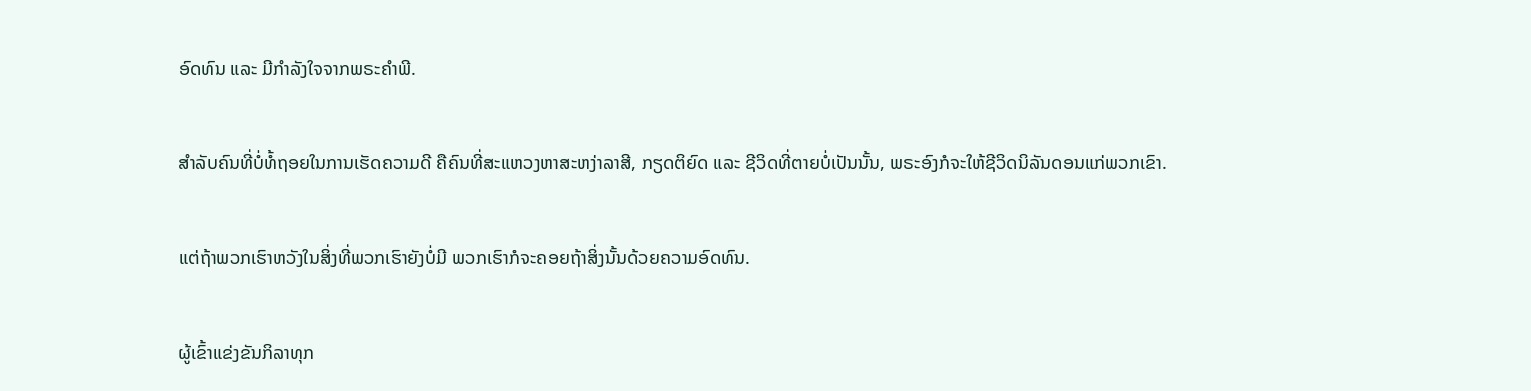ອົດທົນ ແລະ ມີກຳລັງໃຈຈາກພຣະຄຳພີ.


ສຳລັບຄົນທີ່ບໍ່ທໍ້ຖອຍໃນການເຮັດຄວາມດີ ຄືຄົນທີ່ສະແຫວງຫາສະຫງ່າລາສີ, ກຽດຕິຍົດ ແລະ ຊີວິດທີ່ຕາຍບໍ່ເປັນນັ້ນ, ພຣະອົງກໍຈະໃຫ້ຊີວິດນິລັນດອນແກ່ພວກເຂົາ.


ແຕ່ຖ້າພວກເຮົາຫວັງໃນສິ່ງທີ່ພວກເຮົາຍັງບໍ່ມີ ພວກເຮົາກໍຈະຄອຍຖ້າສິ່ງນັ້ນດ້ວຍຄວາມອົດທົນ.


ຜູ້ເຂົ້າແຂ່ງຂັນກິລາທຸກ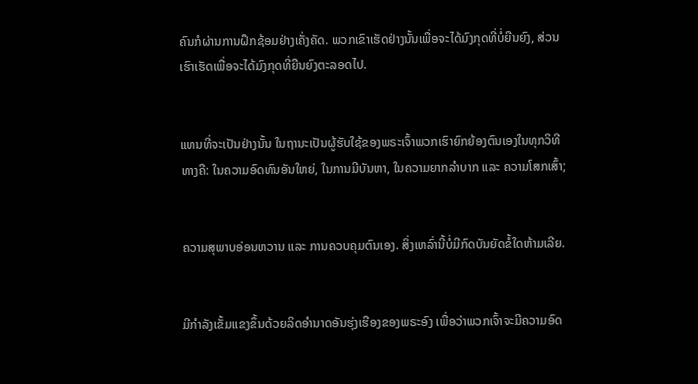ຄົນກໍຜ່ານການຝຶກຊ້ອມຢ່າງເຄັ່ງຄັດ. ພວກເຂົາເຮັດຢ່າງນັ້ນເພື່ອຈະໄດ້ມົງກຸດທີ່ບໍ່ຍືນຍົງ, ສ່ວນເຮົາເຮັດເພື່ອຈະໄດ້ມົງກຸດທີ່ຍືນຍົງຕະລອດໄປ.


ແທນທີ່ຈະເປັນຢ່າງນັ້ນ ໃນຖານະເປັນຜູ້ຮັບໃຊ້ຂອງພຣະເຈົ້າພວກເຮົາຍົກຍ້ອງຕົນເອງໃນທຸກວິທີທາງຄື: ໃນຄວາມອົດທົນອັນໃຫຍ່, ໃນການມີບັນຫາ, ໃນຄວາມຍາກລຳບາກ ແລະ ຄວາມໂສກເສົ້າ;


ຄວາມສຸພາບອ່ອນຫວານ ແລະ ການຄວບຄຸມຕົນເອງ. ສິ່ງເຫລົ່ານີ້ບໍ່ມີກົດບັນຍັດຂໍ້ໃດຫ້າມເລີຍ.


ມີກຳລັງເຂັ້ມແຂງຂຶ້ນດ້ວຍລິດອຳນາດອັນຮຸ່ງເຮືອງຂອງພຣະອົງ ເພື່ອວ່າພວກເຈົ້າຈະມີຄວາມອົດ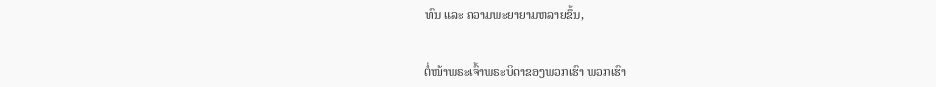ທົນ ແລະ ຄວາມພະຍາຍາມຫລາຍຂຶ້ນ,


ຕໍ່ໜ້າພຣະເຈົ້າພຣະບິດາຂອງພວກເຮົາ ພວກເຮົາ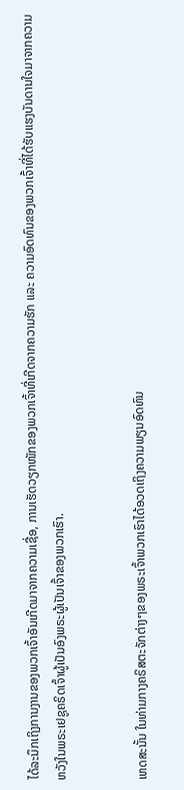ໄດ້ລະນຶກເຖິງການງານຂອງພວກເຈົ້າອັນເກີດມາຈາກຄວາມເຊື່ອ, ການເຮັດວຽກໜັກຂອງພວກເຈົ້າທີ່ເກີດຈາກຄວາມຮັກ ແລະ ຄວາມອົດທົນຂອງພວກເຈົ້າທີ່ໄດ້ຮັບແຮງບັນດານໃຈມາຈາກຄວາມຫວັງໃນພຣະເຢຊູຄຣິດເຈົ້າຜູ້ເປັນອົງພຣະຜູ້ເປັນເຈົ້າຂອງພວກເຮົາ.


ເຫດສະນັ້ນ ໃນທ່າມກາງຄຣິສຕະຈັກຕ່າງໆຂອງພຣະເຈົ້າພວກເຮົາໄດ້ອວດເຖິງຄວາມພຽນອົດທົນ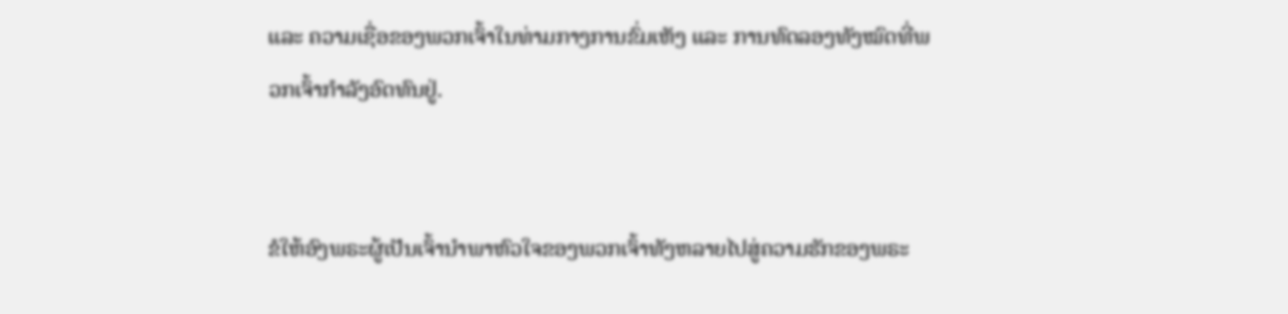ແລະ ຄວາມເຊື່ອຂອງພວກເຈົ້າໃນທ່າມກາງການຂົ່ມເຫັງ ແລະ ການທົດລອງທັງໝົດທີ່ພວກເຈົ້າກຳລັງອົດທົນຢູ່.


ຂໍໃຫ້ອົງພຣະຜູ້ເປັນເຈົ້ານຳພາຫົວໃຈຂອງພວກເຈົ້າທັງຫລາຍໄປສູ່ຄວາມຮັກຂອງພຣະ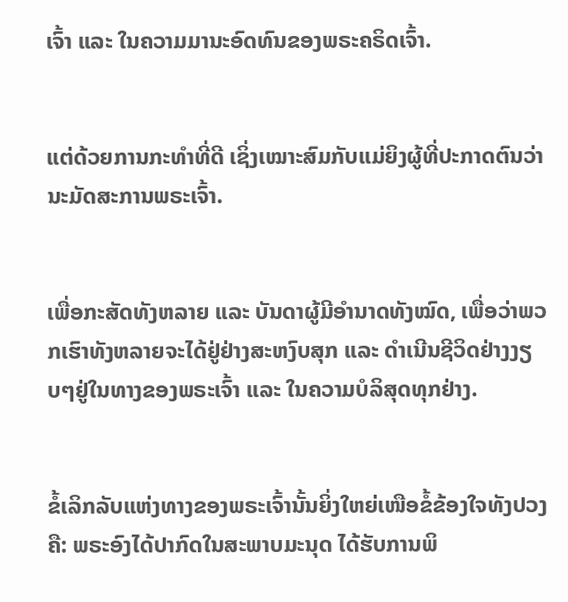ເຈົ້າ ແລະ ໃນຄວາມມານະອົດທົນຂອງພຣະຄຣິດເຈົ້າ.


ແຕ່ດ້ວຍການກະທຳທີ່ດີ ເຊິ່ງເໝາະສົມກັບແມ່ຍິງຜູ້ທີ່ປະກາດຕົນວ່ານະມັດສະການພຣະເຈົ້າ.


ເພື່ອກະສັດທັງຫລາຍ ແລະ ບັນດາຜູ້ມີອຳນາດທັງໝົດ, ເພື່ອວ່າພວກເຮົາທັງຫລາຍຈະໄດ້ຢູ່ຢ່າງສະຫງົບສຸກ ແລະ ດຳເນີນຊີວິດຢ່າງງຽບໆຢູ່ໃນທາງຂອງພຣະເຈົ້າ ແລະ ໃນຄວາມບໍລິສຸດທຸກຢ່າງ.


ຂໍ້ເລິກລັບແຫ່ງທາງຂອງພຣະເຈົ້ານັ້ນຍິ່ງໃຫຍ່ເໜືອຂໍ້ຂ້ອງໃຈທັງປວງຄື: ພຣະອົງໄດ້ປາກົດໃນສະພາບມະນຸດ ໄດ້ຮັບການພິ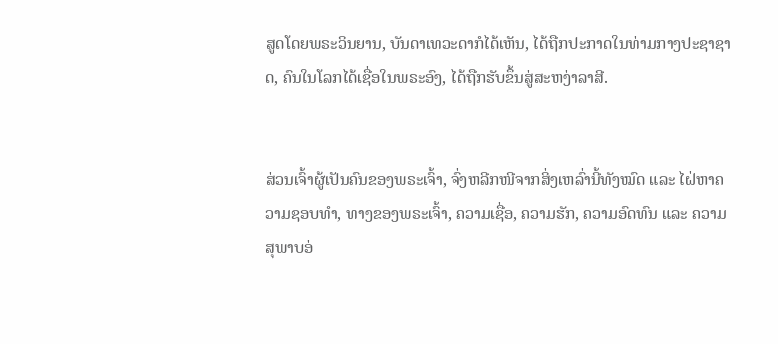ສູດໂດຍພຣະວິນຍານ, ບັນດາເທວະດາກໍໄດ້ເຫັນ, ໄດ້ຖືກປະກາດໃນທ່າມກາງປະຊາຊາດ, ຄົນໃນໂລກໄດ້ເຊື່ອໃນພຣະອົງ, ໄດ້ຖືກຮັບຂຶ້ນສູ່ສະຫງ່າລາສີ.


ສ່ວນເຈົ້າຜູ້ເປັນຄົນຂອງພຣະເຈົ້າ, ຈົ່ງຫລີກໜີຈາກສິ່ງເຫລົ່ານີ້ທັງໝົດ ແລະ ໄຝ່ຫາຄວາມຊອບທຳ, ທາງຂອງພຣະເຈົ້າ, ຄວາມເຊື່ອ, ຄວາມຮັກ, ຄວາມອົດທົນ ແລະ ຄວາມສຸພາບອ່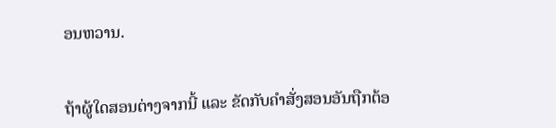ອນຫວານ.


ຖ້າຜູ້ໃດສອນຕ່າງຈາກນີ້ ແລະ ຂັດກັບຄຳສັ່ງສອນອັນຖືກຕ້ອ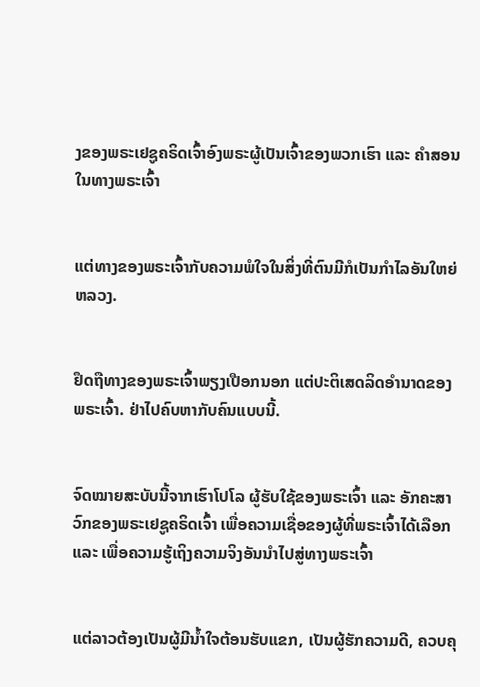ງຂອງພຣະເຢຊູຄຣິດເຈົ້າອົງພຣະຜູ້ເປັນເຈົ້າຂອງພວກເຮົາ ແລະ ຄຳສອນໃນທາງພຣະເຈົ້າ


ແຕ່ທາງຂອງພຣະເຈົ້າກັບຄວາມພໍໃຈໃນສິ່ງທີ່ຕົນມີກໍເປັນກຳໄລອັນໃຫຍ່ຫລວງ.


ຢຶດຖືທາງຂອງພຣະເຈົ້າພຽງເປືອກນອກ ແຕ່ປະຕິເສດລິດອຳນາດຂອງພຣະເຈົ້າ. ຢ່າໄປຄົບຫາກັບຄົນແບບນີ້.


ຈົດໝາຍສະບັບນີ້ຈາກເຮົາໂປໂລ ຜູ້ຮັບໃຊ້ຂອງພຣະເຈົ້າ ແລະ ອັກຄະສາວົກຂອງພຣະເຢຊູຄຣິດເຈົ້າ ເພື່ອຄວາມເຊື່ອຂອງຜູ້ທີ່ພຣະເຈົ້າໄດ້ເລືອກ ແລະ ເພື່ອຄວາມຮູ້ເຖິງຄວາມຈິງອັນນໍາໄປສູ່ທາງພຣະເຈົ້າ


ແຕ່ລາວຕ້ອງເປັນຜູ້ມີນໍ້າໃຈຕ້ອນຮັບແຂກ, ເປັນຜູ້ຮັກຄວາມດີ, ຄວບຄຸ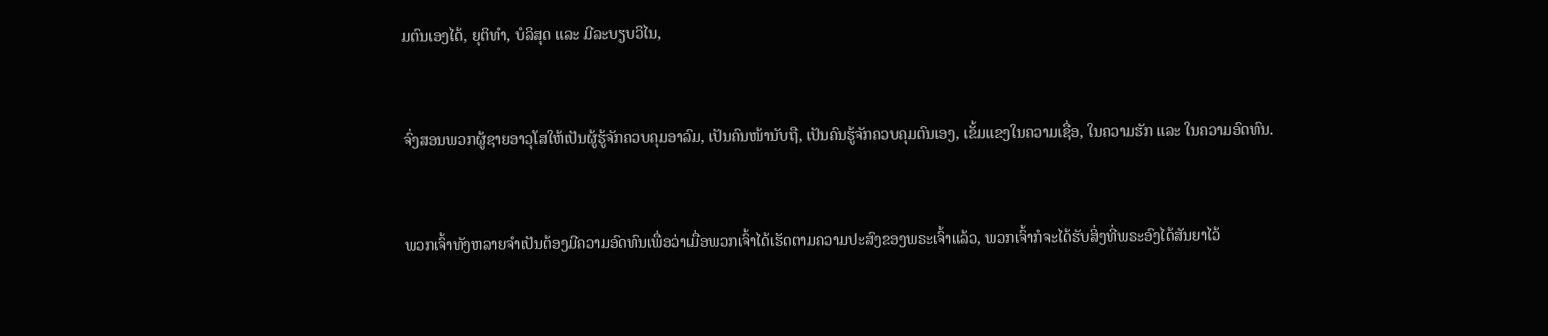ມຕົນເອງໄດ້, ຍຸຕິທຳ, ບໍລິສຸດ ແລະ ມີລະບຽບວິໄນ,


ຈົ່ງສອນພວກຜູ້ຊາຍອາວຸໂສໃຫ້ເປັນຜູ້ຮູ້ຈັກຄວບຄຸມອາລົມ, ເປັນຄົນໜ້ານັບຖື, ເປັນຄົນຮູ້ຈັກຄວບຄຸມຕົນເອງ, ເຂັ້ມແຂງໃນຄວາມເຊື່ອ, ໃນຄວາມຮັກ ແລະ ໃນຄວາມອົດທົນ.


ພວກເຈົ້າທັງຫລາຍຈໍາເປັນຕ້ອງມີຄວາມອົດທົນເພື່ອວ່າເມື່ອພວກເຈົ້າໄດ້ເຮັດຕາມຄວາມປະສົງຂອງພຣະເຈົ້າແລ້ວ, ພວກເຈົ້າກໍຈະໄດ້ຮັບສິ່ງທີ່ພຣະອົງໄດ້ສັນຍາໄວ້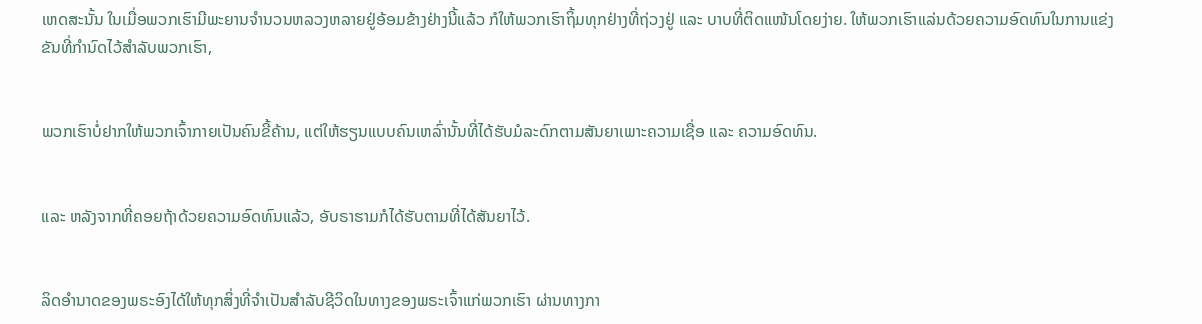ເຫດສະນັ້ນ ໃນເມື່ອພວກເຮົາມີພະຍານຈໍານວນຫລວງຫລາຍຢູ່ອ້ອມຂ້າງຢ່າງນີ້ແລ້ວ ກໍໃຫ້ພວກເຮົາຖິ້ມທຸກຢ່າງທີ່ຖ່ວງຢູ່ ແລະ ບາບທີ່ຕິດແໜ້ນໂດຍງ່າຍ. ໃຫ້ພວກເຮົາແລ່ນດ້ວຍຄວາມອົດທົນໃນການແຂ່ງຂັນທີ່ກຳນົດໄວ້ສຳລັບພວກເຮົາ,


ພວກເຮົາບໍ່ຢາກໃຫ້ພວກເຈົ້າກາຍເປັນຄົນຂີ້ຄ້ານ, ແຕ່ໃຫ້ຮຽນແບບຄົນເຫລົ່ານັ້ນທີ່ໄດ້ຮັບມໍລະດົກຕາມສັນຍາເພາະຄວາມເຊື່ອ ແລະ ຄວາມອົດທົນ.


ແລະ ຫລັງຈາກທີ່ຄອຍຖ້າດ້ວຍຄວາມອົດທົນແລ້ວ, ອັບຣາຮາມກໍໄດ້ຮັບຕາມທີ່ໄດ້ສັນຍາໄວ້.


ລິດອຳນາດຂອງພຣະອົງໄດ້ໃຫ້ທຸກສິ່ງທີ່ຈຳເປັນສຳລັບຊີວິດໃນທາງຂອງພຣະເຈົ້າແກ່ພວກເຮົາ ຜ່ານທາງກາ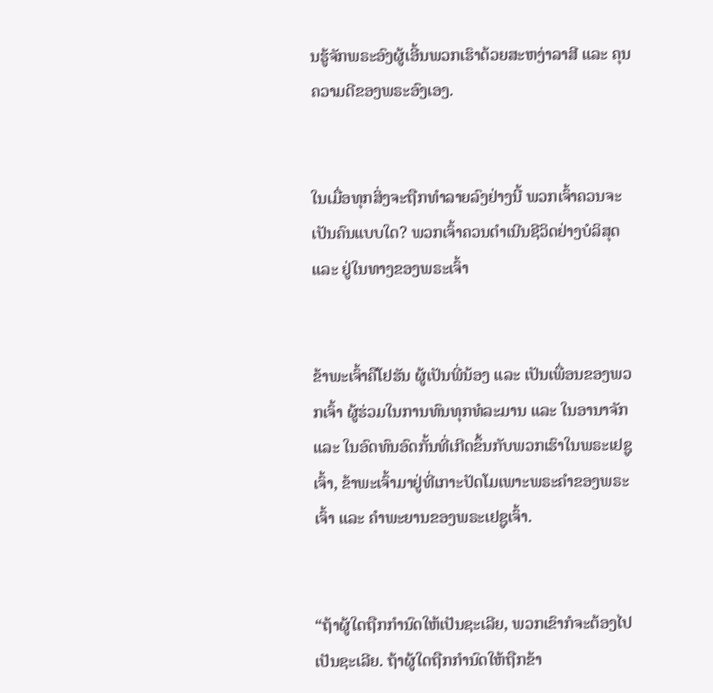ນຮູ້ຈັກພຣະອົງຜູ້ເອີ້ນພວກເຮົາດ້ວຍສະຫງ່າລາສີ ແລະ ຄຸນຄວາມດີຂອງພຣະອົງເອງ.


ໃນເມື່ອທຸກສິ່ງຈະຖືກທຳລາຍລົງຢ່າງນີ້ ພວກເຈົ້າຄວນຈະເປັນຄົນແບບໃດ? ພວກເຈົ້າຄວນດຳເນີນຊີວິດຢ່າງບໍລິສຸດ ແລະ ຢູ່ໃນທາງຂອງພຣະເຈົ້າ


ຂ້າພະເຈົ້າຄືໂຢຮັນ ຜູ້ເປັນພີ່ນ້ອງ ແລະ ເປັນເພື່ອນຂອງພວກເຈົ້າ ຜູ້ຮ່ວມໃນການທົນທຸກທໍລະມານ ແລະ ໃນອານາຈັກ ແລະ ໃນອົດທົນອົດກັ້ນທີ່ເກີດຂຶ້ນກັບພວກເຮົາໃນພຣະເຢຊູເຈົ້າ, ຂ້າພະເຈົ້າມາຢູ່ທີ່ເກາະປັດໂມເພາະພຣະຄຳຂອງພຣະເຈົ້າ ແລະ ຄຳພະຍານຂອງພຣະເຢຊູເຈົ້າ.


“ຖ້າຜູ້ໃດຖືກກຳນົດໃຫ້ເປັນຊະເລີຍ, ພວກເຂົາກໍຈະຕ້ອງໄປເປັນຊະເລີຍ. ຖ້າຜູ້ໃດຖືກກຳນົດໃຫ້ຖືກຂ້າ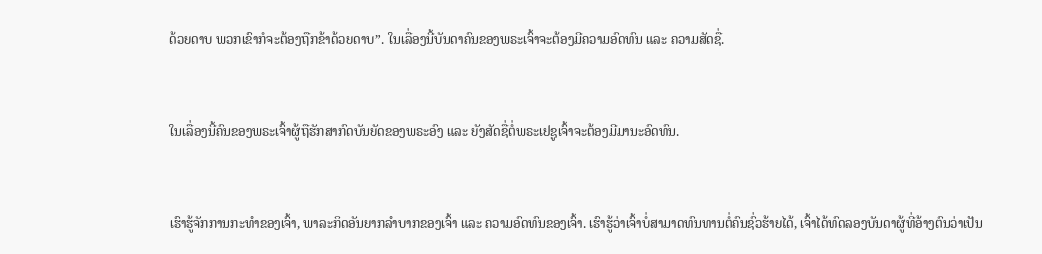ດ້ວຍດາບ ພວກເຂົາກໍຈະຕ້ອງຖືກຂ້າດ້ວຍດາບ”. ໃນເລື່ອງນີ້ບັນດາຄົນຂອງພຣະເຈົ້າຈະຕ້ອງມີຄວາມອົດທົນ ແລະ ຄວາມສັດຊື່.


ໃນເລື່ອງນີ້ຄົນຂອງພຣະເຈົ້າຜູ້ຖືຮັກສາກົດບັນຍັດຂອງພຣະອົງ ແລະ ຍັງສັດຊື່ຕໍ່ພຣະເຢຊູເຈົ້າຈະຕ້ອງມີມານະອົດທົນ.


ເຮົາຮູ້ຈັກການກະທຳຂອງເຈົ້າ, ພາລະກິດອັນຍາກລຳບາກຂອງເຈົ້າ ແລະ ຄວາມອົດທົນຂອງເຈົ້າ. ເຮົາຮູ້ວ່າເຈົ້າບໍ່ສາມາດທົນທານຕໍ່ຄົນຊົ່ວຮ້າຍໄດ້, ເຈົ້າໄດ້ທົດລອງບັນດາຜູ້ທີ່ອ້າງຕົນວ່າເປັນ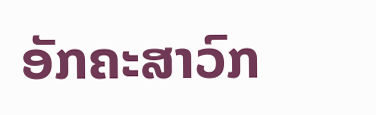ອັກຄະສາວົກ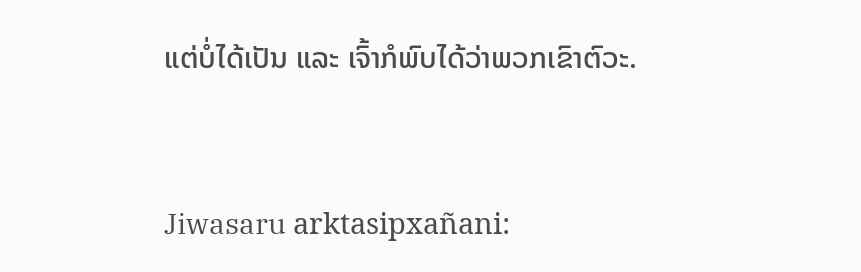ແຕ່ບໍ່ໄດ້ເປັນ ແລະ ເຈົ້າກໍພົບໄດ້ວ່າພວກເຂົາຕົວະ.


Jiwasaru arktasipxañani: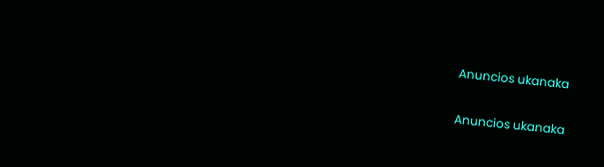Anuncios ukanaka


Anuncios ukanaka